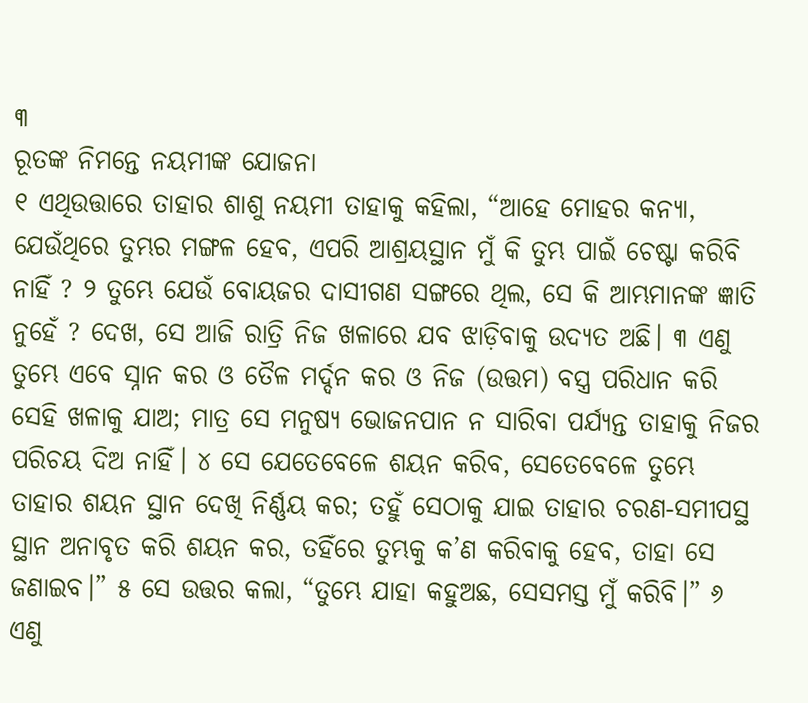୩
ରୂତଙ୍କ ନିମନ୍ତେ ନୟମୀଙ୍କ ଯୋଜନା
୧ ଏଥିଉତ୍ତାରେ ତାହାର ଶାଶୁ ନୟମୀ ତାହାକୁ କହିଲା, “ଆହେ ମୋହର କନ୍ୟା, ଯେଉଁଥିରେ ତୁମ୍ଭର ମଙ୍ଗଳ ହେବ, ଏପରି ଆଶ୍ରୟସ୍ଥାନ ମୁଁ କି ତୁମ୍ଭ ପାଇଁ ଚେଷ୍ଟା କରିବି ନାହିଁ ? ୨ ତୁମ୍ଭେ ଯେଉଁ ବୋୟଜର ଦାସୀଗଣ ସଙ୍ଗରେ ଥିଲ, ସେ କି ଆମ୍ଭମାନଙ୍କ ଜ୍ଞାତି ନୁହେଁ ? ଦେଖ, ସେ ଆଜି ରାତ୍ରି ନିଜ ଖଳାରେ ଯବ ଝାଡ଼ିବାକୁ ଉଦ୍ୟତ ଅଛି। ୩ ଏଣୁ ତୁମ୍ଭେ ଏବେ ସ୍ନାନ କର ଓ ତୈଳ ମର୍ଦ୍ଦନ କର ଓ ନିଜ (ଉତ୍ତମ) ବସ୍ତ୍ର ପରିଧାନ କରି ସେହି ଖଳାକୁ ଯାଅ; ମାତ୍ର ସେ ମନୁଷ୍ୟ ଭୋଜନପାନ ନ ସାରିବା ପର୍ଯ୍ୟନ୍ତ ତାହାକୁ ନିଜର ପରିଚୟ ଦିଅ ନାହିଁ। ୪ ସେ ଯେତେବେଳେ ଶୟନ କରିବ, ସେତେବେଳେ ତୁମ୍ଭେ ତାହାର ଶୟନ ସ୍ଥାନ ଦେଖି ନିର୍ଣ୍ଣୟ କର; ତହୁଁ ସେଠାକୁ ଯାଇ ତାହାର ଚରଣ-ସମୀପସ୍ଥ ସ୍ଥାନ ଅନାବୃତ କରି ଶୟନ କର, ତହିଁରେ ତୁମ୍ଭକୁ କ’ଣ କରିବାକୁ ହେବ, ତାହା ସେ ଜଣାଇବ।” ୫ ସେ ଉତ୍ତର କଲା, “ତୁମ୍ଭେ ଯାହା କହୁଅଛ, ସେସମସ୍ତ ମୁଁ କରିବି।” ୬ ଏଣୁ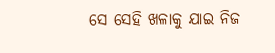ସେ ସେହି ଖଳାକୁ ଯାଇ ନିଜ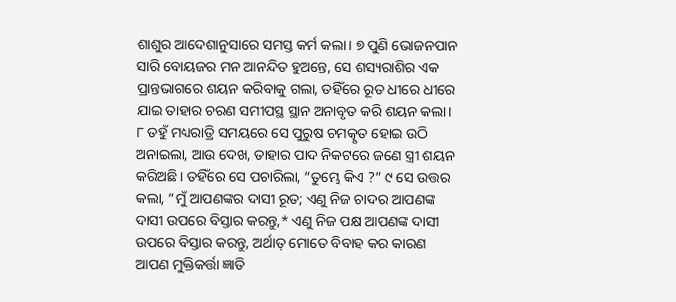ଶାଶୁର ଆଦେଶାନୁସାରେ ସମସ୍ତ କର୍ମ କଲା। ୭ ପୁଣି ଭୋଜନପାନ ସାରି ବୋୟଜର ମନ ଆନନ୍ଦିତ ହୁଅନ୍ତେ, ସେ ଶସ୍ୟରାଶିର ଏକ ପ୍ରାନ୍ତଭାଗରେ ଶୟନ କରିବାକୁ ଗଲା, ତହିଁରେ ରୂତ ଧୀରେ ଧୀରେ ଯାଇ ତାହାର ଚରଣ ସମୀପସ୍ଥ ସ୍ଥାନ ଅନାବୃତ କରି ଶୟନ କଲା। ୮ ତହୁଁ ମଧ୍ୟରାତ୍ରି ସମୟରେ ସେ ପୁରୁଷ ଚମତ୍କୃତ ହୋଇ ଉଠି ଅନାଇଲା, ଆଉ ଦେଖ, ତାହାର ପାଦ ନିକଟରେ ଜଣେ ସ୍ତ୍ରୀ ଶୟନ କରିଅଛି। ତହିଁରେ ସେ ପଚାରିଲା, “ତୁମ୍ଭେ କିଏ ?” ୯ ସେ ଉତ୍ତର କଲା, “ମୁଁ ଆପଣଙ୍କର ଦାସୀ ରୂତ; ଏଣୁ ନିଜ ଚାଦର ଆପଣଙ୍କ ଦାସୀ ଉପରେ ବିସ୍ତାର କରନ୍ତୁ,* ଏଣୁ ନିଜ ପକ୍ଷ ଆପଣଙ୍କ ଦାସୀ ଉପରେ ବିସ୍ତାର କରନ୍ତୁ, ଅର୍ଥାତ୍ ମୋତେ ବିବାହ କର କାରଣ ଆପଣ ମୁକ୍ତିକର୍ତ୍ତା ଜ୍ଞାତି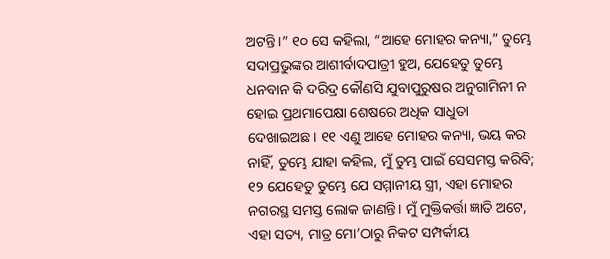ଅଟନ୍ତି।” ୧୦ ସେ କହିଲା, “ଆହେ ମୋହର କନ୍ୟା,” ତୁମ୍ଭେ ସଦାପ୍ରଭୁଙ୍କର ଆଶୀର୍ବାଦପାତ୍ରୀ ହୁଅ, ଯେହେତୁ ତୁମ୍ଭେ ଧନବାନ କି ଦରିଦ୍ର କୌଣସି ଯୁବାପୁରୁଷର ଅନୁଗାମିନୀ ନ ହୋଇ ପ୍ରଥମାପେକ୍ଷା ଶେଷରେ ଅଧିକ ସାଧୁତା ଦେଖାଇଅଛ। ୧୧ ଏଣୁ ଆହେ ମୋହର କନ୍ୟା, ଭୟ କର ନାହିଁ, ତୁମ୍ଭେ ଯାହା କହିଲ, ମୁଁ ତୁମ୍ଭ ପାଇଁ ସେସମସ୍ତ କରିବି; ୧୨ ଯେହେତୁ ତୁମ୍ଭେ ଯେ ସମ୍ମାନୀୟ ସ୍ତ୍ରୀ, ଏହା ମୋହର ନଗରସ୍ଥ ସମସ୍ତ ଲୋକ ଜାଣନ୍ତି। ମୁଁ ମୁକ୍ତିକର୍ତ୍ତା ଜ୍ଞାତି ଅଟେ, ଏହା ସତ୍ୟ, ମାତ୍ର ମୋ’ଠାରୁ ନିକଟ ସମ୍ପର୍କୀୟ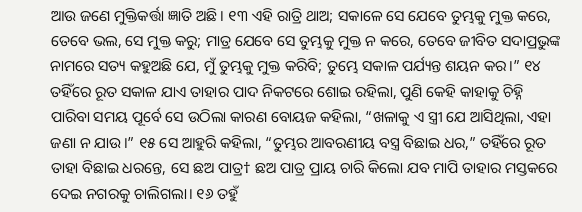ଆଉ ଜଣେ ମୁକ୍ତିକର୍ତ୍ତା ଜ୍ଞାତି ଅଛି। ୧୩ ଏହି ରାତ୍ରି ଥାଅ; ସକାଳେ ସେ ଯେବେ ତୁମ୍ଭକୁ ମୁକ୍ତ କରେ, ତେବେ ଭଲ, ସେ ମୁକ୍ତ କରୁ; ମାତ୍ର ଯେବେ ସେ ତୁମ୍ଭକୁ ମୁକ୍ତ ନ କରେ, ତେବେ ଜୀବିତ ସଦାପ୍ରଭୁଙ୍କ ନାମରେ ସତ୍ୟ କହୁଅଛି ଯେ, ମୁଁ ତୁମ୍ଭକୁ ମୁକ୍ତ କରିବି; ତୁମ୍ଭେ ସକାଳ ପର୍ଯ୍ୟନ୍ତ ଶୟନ କର।” ୧୪ ତହିଁରେ ରୂତ ସକାଳ ଯାଏ ତାହାର ପାଦ ନିକଟରେ ଶୋଇ ରହିଲା, ପୁଣି କେହି କାହାକୁ ଚିହ୍ନି ପାରିବା ସମୟ ପୂର୍ବେ ସେ ଉଠିଲା କାରଣ ବୋୟଜ କହିଲା, “ଖଳାକୁ ଏ ସ୍ତ୍ରୀ ଯେ ଆସିଥିଲା, ଏହା ଜଣା ନ ଯାଉ।” ୧୫ ସେ ଆହୁରି କହିଲା, “ତୁମ୍ଭର ଆବରଣୀୟ ବସ୍ତ୍ର ବିଛାଇ ଧର,” ତହିଁରେ ରୂତ ତାହା ବିଛାଇ ଧରନ୍ତେ, ସେ ଛଅ ପାତ୍ର† ଛଅ ପାତ୍ର ପ୍ରାୟ ଚାରି କିଲୋ ଯବ ମାପି ତାହାର ମସ୍ତକରେ ଦେଇ ନଗରକୁ ଚାଲିଗଲା। ୧୬ ତହୁଁ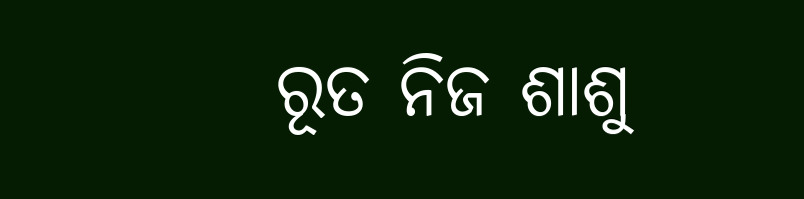ରୂତ ନିଜ ଶାଶୁ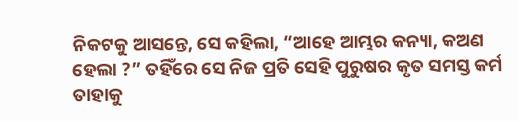ନିକଟକୁ ଆସନ୍ତେ, ସେ କହିଲା, “ଆହେ ଆମ୍ଭର କନ୍ୟା, କଅଣ ହେଲା ?” ତହିଁରେ ସେ ନିଜ ପ୍ରତି ସେହି ପୁରୁଷର କୃତ ସମସ୍ତ କର୍ମ ତାହାକୁ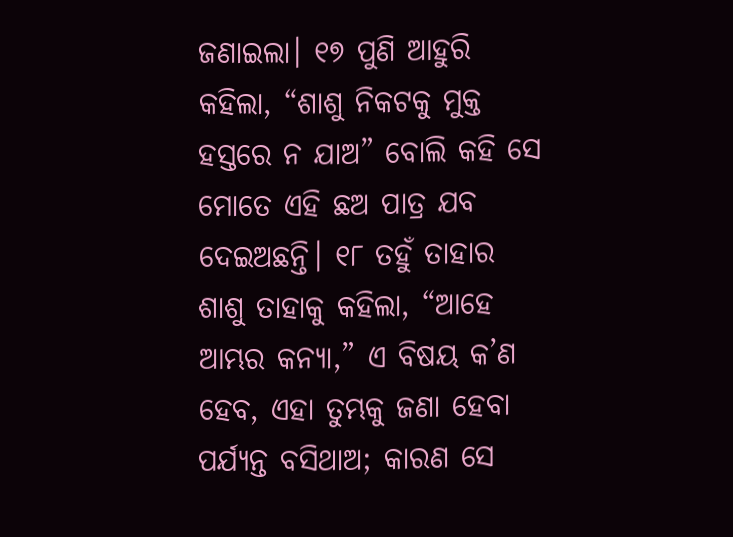ଜଣାଇଲା। ୧୭ ପୁଣି ଆହୁରି କହିଲା, “ଶାଶୁ ନିକଟକୁ ମୁକ୍ତ ହସ୍ତରେ ନ ଯାଅ” ବୋଲି କହି ସେ ମୋତେ ଏହି ଛଅ ପାତ୍ର ଯବ ଦେଇଅଛନ୍ତି। ୧୮ ତହୁଁ ତାହାର ଶାଶୁ ତାହାକୁ କହିଲା, “ଆହେ ଆମ୍ଭର କନ୍ୟା,” ଏ ବିଷୟ କ’ଣ ହେବ, ଏହା ତୁମ୍ଭକୁ ଜଣା ହେବା ପର୍ଯ୍ୟନ୍ତ ବସିଥାଅ; କାରଣ ସେ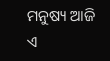ମନୁଷ୍ୟ ଆଜି ଏ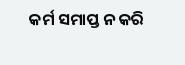କର୍ମ ସମାପ୍ତ ନ କରି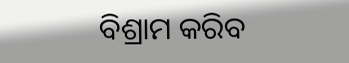ବିଶ୍ରାମ କରିବ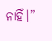ନାହିଁ।”